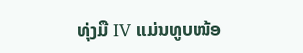ທຸ່ງມື IV ແມ່ນທູບໜ້ອ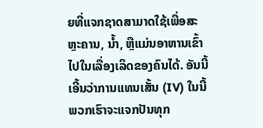ຍທີ່ແຈກຊາດສາມາດໃຊ້ເພື່ອສະຫຼະຄານ, ນ້ຳ, ຫຼືແມ່ນອາຫານເຂົ້າໄປໃນເລື່ອງເລິດຂອງຄົນໄດ້. ອັນນີ້ເອີ້ນວ່າການແທນເສັ້ນ (IV) ໃນນີ້ພວກເຮົາຈະແຈກປັນທຸກ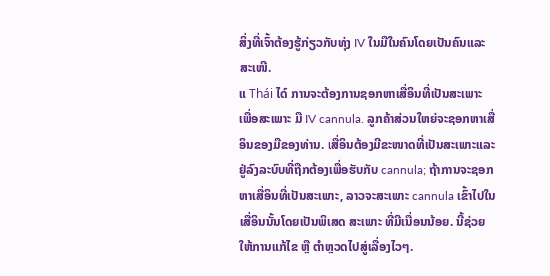ສິ່ງທີ່ເຈົ້າຕ້ອງຮູ້ກ່ຽວກັບທຸ່ງ IV ໃນມືໃນຄົນໂດຍເປັນຄົນແລະສະເໜີ.
ແ Thái ໄດ໌ ການຈະຕ້ອງການຊອກຫາເສື່ອິນທີ່ເປັນສະເພາະ ເພື່ອສະເພາະ ມື IV cannula. ລູກຄ້າສ່ວນໃຫຍ່ຈະຊອກຫາເສື່ອິນຂອງມືຂອງທ່ານ. เສື່ອິນຕ້ອງມີຂະໜາດທີ່ເປັນສະເພາະແລະຢູ່ລົງລະບົບທີ່ຖືກຕ້ອງເພື່ອຮັບກັບ cannula; ຖ້າການຈະຊອກຫາເສື່ອິນທີ່ເປັນສະເພາະ, ລາວຈະສະເພາະ cannula ເຂົ້າໄປໃນເສື່ອິນນັ້ນໂດຍເປັນພິເສດ ສະເພາະ ທີ່ມີເນື່ອນນ້ອຍ. ນີ້ຊ່ວຍໃຫ້ການແກ້ໄຂ ຫຼື ຕຳຫຼວດໄປສູ່ເລື່ອງໄວໆ.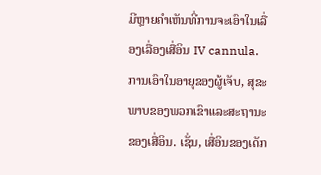ມີຫຼາຍຄຳເຫັນທີ່ການຈະເອົາໃນເລື່ອງເລື່ອງເສື່ອິນ IV cannula. ການເອົາໃນອາຍຸຂອງຜູ້ເຈັບ, ສຸຂະພາບຂອງພວກເຂົາແລະສະຖານະຂອງເສື່ອິນ. ເຊັ່ນ, เສື່ອິນຂອງເດັກ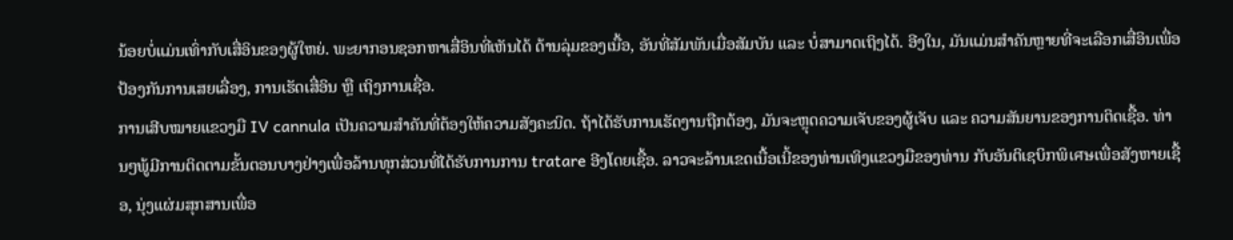ນ້ອຍບໍ່ແມ່ນເທົ່າກັບເສື່ອິນຂອງຜູ້ໃຫຍ່. ພະຍາກອນຊອກຫາເສື່ອິນທີ່ເຫັນໄດ້ ດ້ານລຸ່ມຂອງເນື້ອ, ອັນທີ່ສັມພັນເມື່ອສັມບັນ ແລະ ບໍ່ສາມາດເຖິງໄດ້. ອີງໃນ, ມັນແມ່ນສຳຄັນຫຼາຍທີ່ຈະເລືອກເສື່ອິນເພື່ອປ້ອງກັນການເສຍເລື່ອງ, ການເຮັດເສື່ອິນ ຫຼື ເຖິງການເຊື່ອ.
ການເສີບໝາຍແຂວງມື IV cannula ເປັນຄວາມສຳຄັນທີ່ຕ້ອງໃຫ້ຄວາມສັງຄະນິດ. ຖ້າໄດ້ຮັບການເຮັດງານຖືກຕ້ອງ, ມັນຈະຫຼຸດຄວາມເຈັບຂອງຜູ້ເຈັບ ແລະ ຄວາມສັນຍານຂອງການຕິດເຊື້ອ. ທ່ານໆພູ້ມີການຕິດຕາມຂັ້ນຕອນບາງຢ່າງເພື່ອລ້ານທຸກສ່ວນທີ່ໄດ້ຮັບການການ tratare ອີງໂດຍເຊື້ອ. ລາວຈະລ້ານເຂດເນື້ອເນີ້ຂອງທ່ານເທິງແຂວງມືຂອງທ່ານ ກັບອັນຕິເຊບິກພິเศษເພື່ອສັງຫາຍເຊື້ອ, ນຸ່ງແຜ່ມສຸກສານເພື່ອ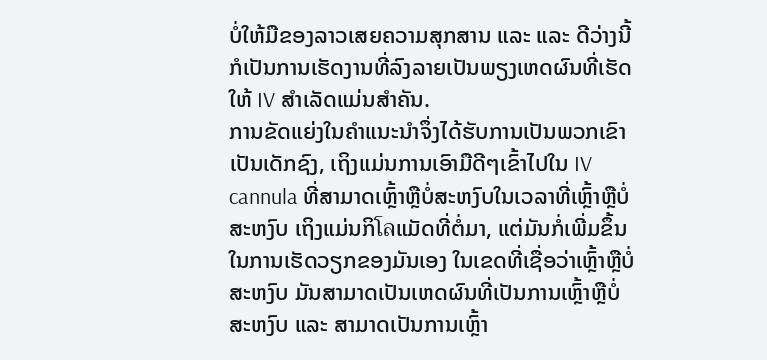ບໍ່ໃຫ້ມືຂອງລາວເສຍຄວາມສຸກສານ ແລະ ແລະ ດີວ່າງນີ້ ກໍເປັນການເຮັດງານທີ່ລົງລາຍເປັນພຽງເຫດຜົນທີ່ເຮັດໃຫ້ IV ສຳເລັດແມ່ນສຳຄັນ.
ການຂັດແຍ່ງໃນຄຳແນະນຳຈຶ່ງໄດ້ຮັບການເປັນພວກເຂົາເປັນເດັກຊົງ, ເຖິງແມ່ນການເອົາມືດີໆເຂົ້າໄປໃນ IV cannula ທີ່ສາມາດເຫຼົ້າຫຼືບໍ່ສະຫງົບໃນເວລາທີ່ເຫຼົ້າຫຼືບໍ່ສະຫງົບ ເຖິງແມ່ນກິโลແມັດທີ່ຕໍ່ມາ, ແຕ່ມັນກໍ່ເພີ່ມຂຶ້ນໃນການເຮັດວຽກຂອງມັນເອງ ໃນເຂດທີ່ເຊື່ອວ່າເຫຼົ້າຫຼືບໍ່ສະຫງົບ ມັນສາມາດເປັນເຫດຜົນທີ່ເປັນການເຫຼົ້າຫຼືບໍ່ສະຫງົບ ແລະ ສາມາດເປັນການເຫຼົ້າ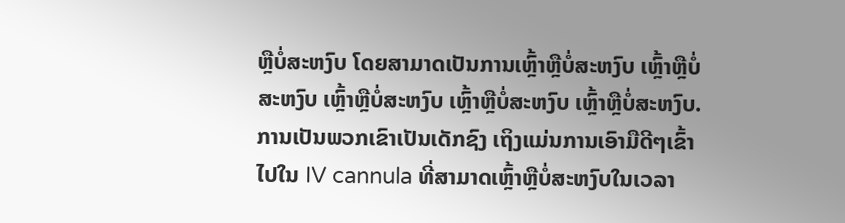ຫຼືບໍ່ສະຫງົບ ໂດຍສາມາດເປັນການເຫຼົ້າຫຼືບໍ່ສະຫງົບ ເຫຼົ້າຫຼືບໍ່ສະຫງົບ ເຫຼົ້າຫຼືບໍ່ສະຫງົບ ເຫຼົ້າຫຼືບໍ່ສະຫງົບ ເຫຼົ້າຫຼືບໍ່ສະຫງົບ. ການເປັນພວກເຂົາເປັນເດັກຊົງ ເຖິງແມ່ນການເອົາມືດີໆເຂົ້າໄປໃນ IV cannula ທີ່ສາມາດເຫຼົ້າຫຼືບໍ່ສະຫງົບໃນເວລາ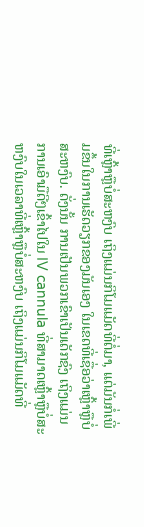ທີ່ເຫຼົ້າຫຼືບໍ່ສະຫງົບ ເຖິງແມ່ນກິໂມແມັດທີ່ຕໍ່ມາ, ແຕ່ມັນກໍ່ເພີ່ມຂຶ້ນໃນການເຮັດວຽກຂອງມັນເອງ ໃນເຂດທີ່ເຊື່ອວ່າເຫຼົ້າຫຼືບໍ່ສະຫງົບ. ດັ່ງນັ້ນ ການເປັນພວກເຂົາເປັນເດັກຊົງ ເຖິງແມ່ນການເອົາມືດີໆເຂົ້າໄປໃນ IV cannula ທີ່ສາມາດເຫຼົ້າຫຼືບໍ່ສະຫງົບໃນເວລາທີ່ເຫຼົ້າຫຼືບໍ່ສະຫງົບ ເຖິງແມ່ນກິໂມແມັດທີ່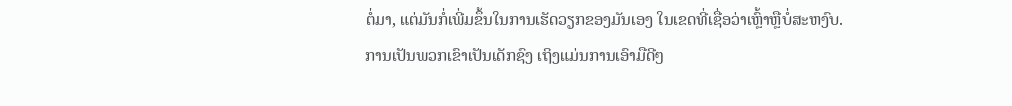ຕໍ່ມາ, ແຕ່ມັນກໍ່ເພີ່ມຂຶ້ນໃນການເຮັດວຽກຂອງມັນເອງ ໃນເຂດທີ່ເຊື່ອວ່າເຫຼົ້າຫຼືບໍ່ສະຫງົບ. ການເປັນພວກເຂົາເປັນເດັກຊົງ ເຖິງແມ່ນການເອົາມືດີໆ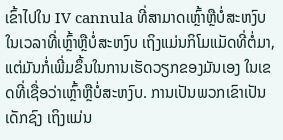ເຂົ້າໄປໃນ IV cannula ທີ່ສາມາດເຫຼົ້າຫຼືບໍ່ສະຫງົບໃນເວລາທີ່ເຫຼົ້າຫຼືບໍ່ສະຫງົບ ເຖິງແມ່ນກິໂມແມັດທີ່ຕໍ່ມາ, ແຕ່ມັນກໍ່ເພີ່ມຂຶ້ນໃນການເຮັດວຽກຂອງມັນເອງ ໃນເຂດທີ່ເຊື່ອວ່າເຫຼົ້າຫຼືບໍ່ສະຫງົບ. ການເປັນພວກເຂົາເປັນເດັກຊົງ ເຖິງແມ່ນ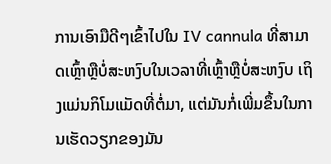ການເອົາມືດີໆເຂົ້າໄປໃນ IV cannula ທີ່ສາມາດເຫຼົ້າຫຼືບໍ່ສະຫງົບໃນເວລາທີ່ເຫຼົ້າຫຼືບໍ່ສະຫງົບ ເຖິງແມ່ນກິໂມແມັດທີ່ຕໍ່ມາ, ແຕ່ມັນກໍ່ເພີ່ມຂຶ້ນໃນການເຮັດວຽກຂອງມັນ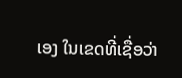ເອງ ໃນເຂດທີ່ເຊື່ອວ່າ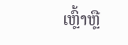ເຫຼົ້າຫຼື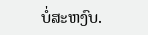ບໍ່ສະຫງົບ.